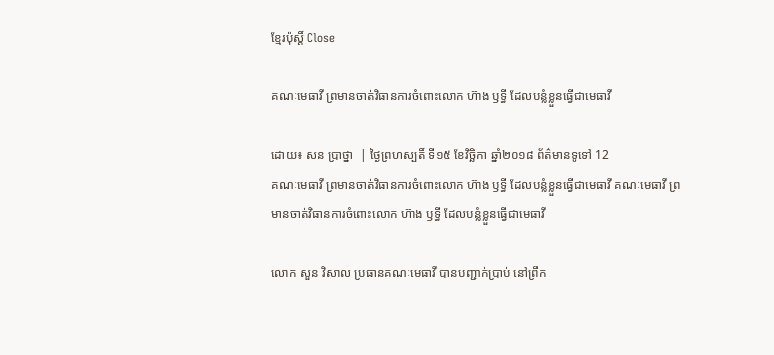ខ្មែរប៉ុស្ដិ៍ Close

គណៈមេធាវី ព្រមានចាត់វិធានការចំពោះលោក ហ៊ាង ឫទ្ធី ដែលបន្លំខ្លួនធ្វើជាមេធាវី

ដោយ៖ សន ប្រាថ្នា  | ថ្ងៃព្រហស្បតិ៍ ទី១៥ ខែវិច្ឆិកា ឆ្នាំ២០១៨ ព័ត៌មានទូទៅ 12
គណៈមេធាវី ព្រមានចាត់វិធានការចំពោះលោក ហ៊ាង ឫទ្ធី ដែលបន្លំខ្លួនធ្វើជាមេធាវី គណៈមេធាវី ព្រមានចាត់វិធានការចំពោះលោក ហ៊ាង ឫទ្ធី ដែលបន្លំខ្លួនធ្វើជាមេធាវី

លោក សួន វិសាល ប្រធានគណៈមេធាវី បានបញ្ជាក់ប្រាប់ នៅព្រឹក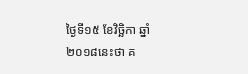ថ្ងៃទី១៥ ខែវិច្ឆិកា ឆ្នាំ២០១៨នេះថា គ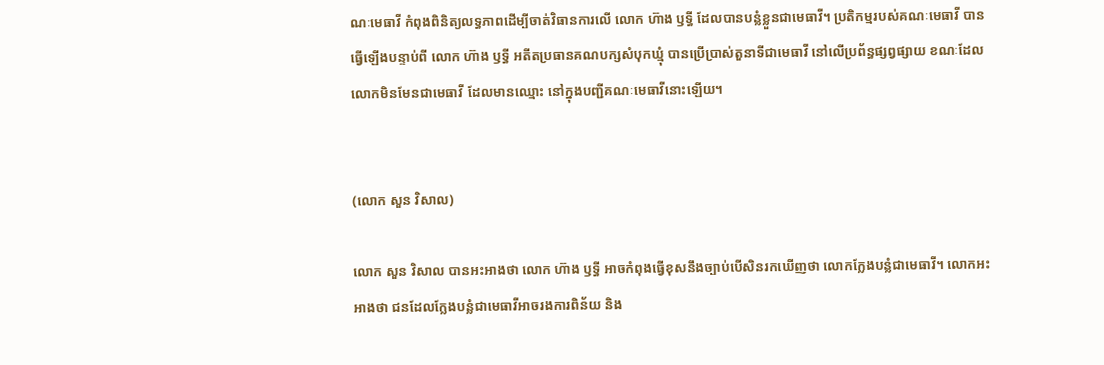ណៈមេធាវី កំពុងពិនិត្យលទ្ធភាពដើម្បីចាត់វិធានការលើ លោក ហ៊ាង ឫទ្ធី ដែលបានបន្លំខ្លួនជាមេធាវី។ ប្រតិកម្មរបស់គណៈមេធាវី បានធ្វើឡើងបន្ទាប់ពី លោក ហ៊ាង ឫទ្ធី អតីតប្រធានគណបក្សសំបុកឃ្មុំ បានប្រើប្រាស់តួនាទីជាមេធាវី នៅលើប្រព័ន្ធផ្សព្វផ្សាយ ខណៈដែលលោកមិនមែនជាមេធាវី ដែលមានឈ្មោះ នៅក្នុងបញ្ជីគណៈមេធាវីនោះឡើយ។


(លោក សួន វិសាល)

លោក សួន វិសាល បានអះអាងថា លោក ហ៊ាង ឫទ្ធី អាចកំពុងធ្វើខុសនឹងច្បាប់បើសិនរកឃើញថា លោកក្លែងបន្លំជាមេធាវី។ លោកអះអាងថា ជនដែលក្លែងបន្លំជាមេធាវីអាចរងការពិន័យ និង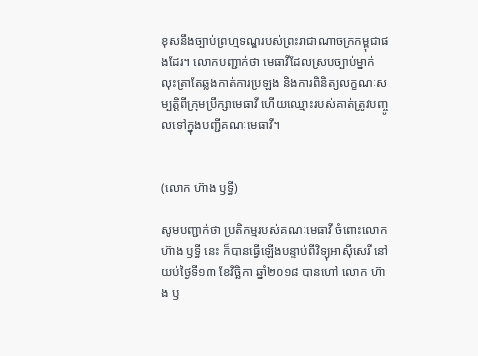ខុសនឹងច្បាប់ព្រហ្មទណ្ឌរបស់ព្រះរាជាណាចក្រកម្ពុជាផងដែរ។ លោកបញ្ជាក់ថា មេធាវីដែលស្របច្បាប់ម្នាក់ លុះត្រាតែឆ្លងកាត់ការប្រឡង និងការពិនិត្យលក្ខណៈសម្បត្តិពីក្រុមប្រឹក្សាមេធាវី ហើយឈ្មោះរបស់គាត់ត្រូវបញ្ចូលទៅក្នុងបញ្ជីគណៈមេធាវី។


(លោក ហ៊ាង ឫទ្ធី)

សូមបញ្ជាក់ថា ប្រតិកម្មរបស់គណៈមេធាវី ចំពោះលោក ហ៊ាង ឫទ្ធី នេះ ក៏បានធ្វើឡើងបន្ទាប់ពីវិទ្យុអាស៊ីសេរី នៅយប់ថ្ងៃទី១៣ ខែវិច្ឆិកា ឆ្នាំ២០១៨ បានហៅ លោក ហ៊ាង ឫ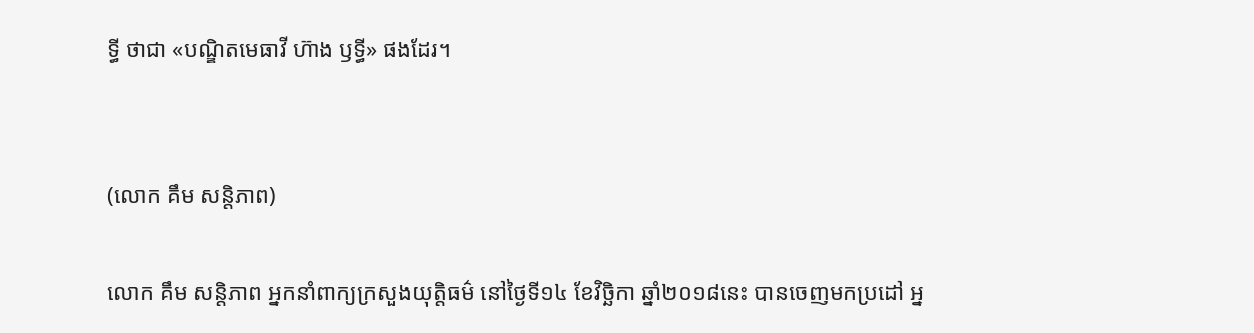ទ្ធី ថាជា «បណ្ឌិតមេធាវី ហ៊ាង ឫទ្ធី» ផងដែរ។


(លោក គឹម សន្តិភាព)

លោក គឹម សន្តិភាព អ្នកនាំពាក្យក្រសួងយុត្តិធម៌ នៅថ្ងៃទី១៤ ខែវិច្ឆិកា ឆ្នាំ២០១៨នេះ បានចេញមកប្រដៅ អ្ន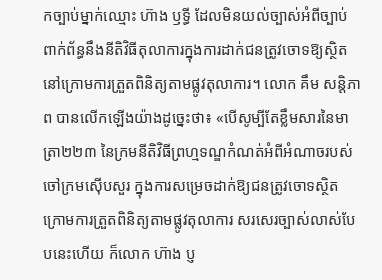កច្បាប់ម្នាក់ឈ្មោះ ហ៊ាង ឫទ្ធី ដែលមិនយល់ច្បាស់អំពីច្បាប់ពាក់ព័ន្ធនឹងនីតិវិធីតុលាការក្នុងការដាក់ជនត្រូវចោទឱ្យស្ថិតនៅក្រោមការត្រួតពិនិត្យតាមផ្លូវតុលាការ។ លោក គឹម សន្តិភាព បានលើកឡើងយ៉ាងដូច្នេះថា៖ «បើសូម្បីតែខ្លឹមសារនៃមាត្រា២២៣ នៃក្រមនីតិវិធីព្រហ្មទណ្ឌកំណត់អំពីអំណាចរបស់ចៅក្រមស៊ើបសួរ ក្នុងការសម្រេចដាក់ឱ្យជនត្រូវចោទស្ថិតក្រោមការត្រួតពិនិត្យតាមផ្លូវតុលាការ សរសេរច្បាស់លាស់បែបនេះហើយ ក៏លោក ហ៊ាង ប្ញ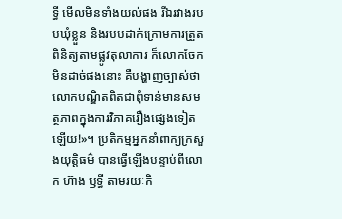ទ្ធី មើលមិនទាំងយល់ផង រីឯរវាងរបបឃុំខ្លួន និងរបបដាក់ក្រោមការត្រួតពិនិត្យតាមផ្លូវតុលាការ ក៏លោកចែកមិនដាច់ផងនោះ គឺបង្ហាញច្បាស់ថា លោកបណ្ឌិតពិតជាពុំទាន់មានសមត្ថភាពក្នុងការវិភាគរឿងផ្សេងទៀតឡើយ!»។ ប្រតិកម្មអ្នកនាំពាក្យក្រសួងយុត្តិធម៌ បានធ្វើឡើងបន្ទាប់ពីលោក ហ៊ាង ឫទ្ធី តាមរយៈកិ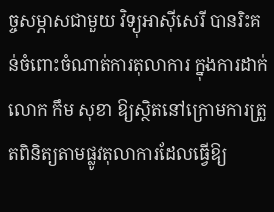ច្ចសម្ភាសជាមួយ វិទ្យុអាស៊ីសេរី បានរិះគន់ចំពោះចំណាត់ការតុលាការ ក្នុងការដាក់ លោក កឹម សុខា ឱ្យស្ថិតនៅក្រោមការត្រួតពិនិត្យតាមផ្លូវតុលាការដែលធ្វើឱ្យ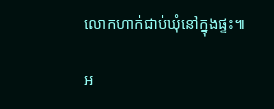លោកហាក់ជាប់ឃុំនៅក្នុងផ្ទះ៕

អ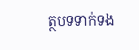ត្ថបទទាក់ទង